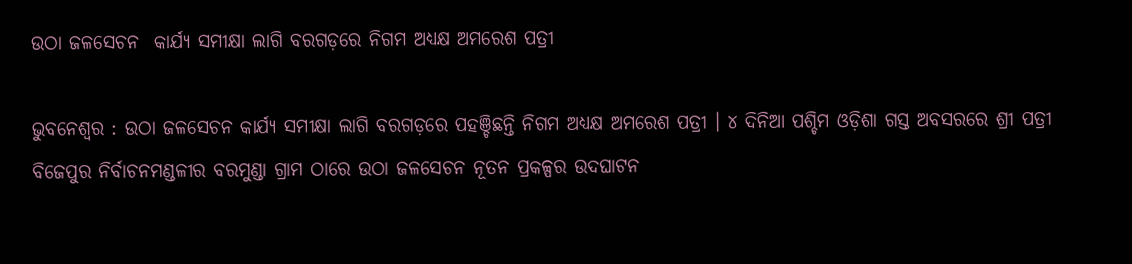ଉଠା ଜଳସେଚନ  କାର୍ଯ୍ୟ ସମୀକ୍ଷା ଲାଗି ବରଗଡ଼ରେ ନିଗମ ଅଧ୍ୟକ୍ଷ ଅମରେଶ ପତ୍ରୀ

ଭୁବନେଶ୍ୱର : ଉଠା ଜଳସେଚନ କାର୍ଯ୍ୟ ସମୀକ୍ଷା ଲାଗି ବରଗଡ଼ରେ ପହଞ୍ଚିଛନ୍ତି ନିଗମ ଅଧ୍ୟକ୍ଷ ଅମରେଶ ପତ୍ରୀ । ୪ ଦିନିଆ ପଶ୍ଚିମ ଓଡ଼ିଶା ଗସ୍ତ ଅବସରରେ ଶ୍ରୀ ପତ୍ରୀ ବିଜେପୁର ନିର୍ବାଚନମଣ୍ଡଳୀର ବରମୁଣ୍ଡା ଗ୍ରାମ ଠାରେ ଉଠା ଜଳସେଚନ ନୂତନ ପ୍ରକଳ୍ପର ଉଦଘାଟନ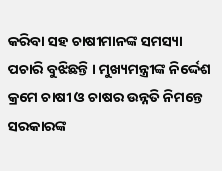କରିବା ସହ ଚାଷୀମାନଙ୍କ ସମସ୍ୟା ପଚାରି ବୁଝିଛନ୍ତି । ମୁଖ୍ୟମନ୍ତ୍ରୀଙ୍କ ନିର୍ଦ୍ଦେଶ କ୍ରମେ ଚାଷୀ ଓ ଚାଷର ଉନ୍ନତି ନିମନ୍ତେ ସରକାରଙ୍କ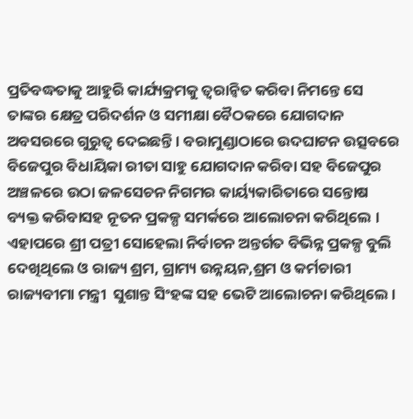ପ୍ରତିବଦ୍ଧତାକୁ ଆହୁରି କାର୍ଯ୍ୟକ୍ରମକୁ ତ୍ୱରାନ୍ୱିତ କରିବା ନିମନ୍ତେ ସେ ତାଙ୍କର କ୍ଷେତ୍ର ପରିଦର୍ଶନ ଓ ସମୀକ୍ଷା ବୈଠକରେ ଯୋଗଦାନ ଅବସରରେ ଗୁରୁତ୍ଵ ଦେଇଛନ୍ତି । ବରାମୁଣ୍ଡାଠାରେ ଉଦଘାଟନ ଉତ୍ସବରେ ବିଜେପୁର ବିଧାୟିକା ରୀତା ସାହୁ ଯୋଗଦାନ କରିବା ସହ ବିଜେପୁର ଅଞ୍ଚଳରେ ଉଠା ଜଳସେଚନ ନିଗମର କାର୍ୟ୍ୟକାରିତାରେ ସନ୍ତୋଷ ବ୍ୟକ୍ତ କରିବାସହ ନୂତନ ପ୍ରକଳ୍ପ ସମର୍କରେ ଆଲୋଚନା କରିଥିଲେ । ଏହାପରେ ଶ୍ରୀ ପତ୍ରୀ ସୋହେଲା ନିର୍ବାଚନ ଅନ୍ତର୍ଗତ ବିଭିନ୍ନ ପ୍ରକଳ୍ପ ବୁଲି ଦେଖିଥିଲେ ଓ ରାଜ୍ୟ ଶ୍ରମ, ଗ୍ରାମ୍ୟ ଉନ୍ନୟନ,ଶ୍ରମ ଓ କର୍ମଚାରୀ ରାଜ୍ୟବୀମା ମନ୍ତ୍ରୀ  ସୁଶାନ୍ତ ସିଂହଙ୍କ ସହ ଭେଟି ଆଲୋଚନା କରିଥିଲେ ।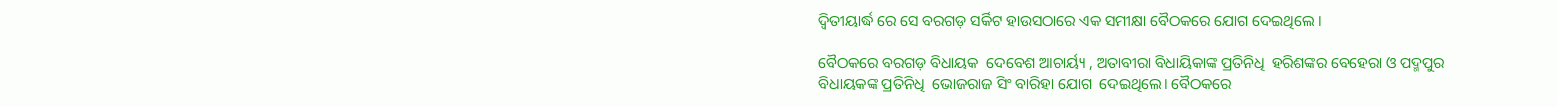ଦ୍ଵିତୀୟାର୍ଦ୍ଧ ରେ ସେ ବରଗଡ଼ ସର୍କିଟ ହାଉସଠାରେ ଏକ ସମୀକ୍ଷା ବୈଠକରେ ଯୋଗ ଦେଇଥିଲେ ।

ବୈଠକରେ ବରଗଡ଼ ବିଧାୟକ  ଦେବେଶ ଆଚାର୍ୟ୍ୟ , ଅତାବୀରା ବିଧାୟିକାଙ୍କ ପ୍ରତିନିଧି  ହରିଶଙ୍କର ବେହେରା ଓ ପଦ୍ମପୁର ବିଧାୟକଙ୍କ ପ୍ରତିନିଧି  ଭୋଜରାଜ ସିଂ ବାରିହା ଯୋଗ  ଦେଇଥିଲେ। ବୈଠକରେ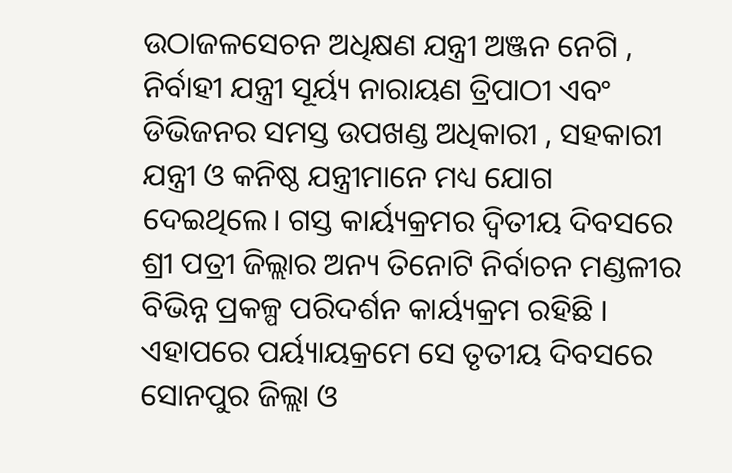ଉଠାଜଳସେଚନ ଅଧିକ୍ଷଣ ଯନ୍ତ୍ରୀ ଅଞ୍ଜନ ନେଗି , ନିର୍ବାହୀ ଯନ୍ତ୍ରୀ ସୂର୍ୟ୍ୟ ନାରାୟଣ ତ୍ରିପାଠୀ ଏବଂ ଡିଭିଜନର ସମସ୍ତ ଉପଖଣ୍ଡ ଅଧିକାରୀ , ସହକାରୀ ଯନ୍ତ୍ରୀ ଓ କନିଷ୍ଠ ଯନ୍ତ୍ରୀମାନେ ମଧ୍ୟ ଯୋଗ ଦେଇଥିଲେ। ଗସ୍ତ କାର୍ୟ୍ୟକ୍ରମର ଦ୍ୱିତୀୟ ଦିବସରେ ଶ୍ରୀ ପତ୍ରୀ ଜିଲ୍ଲାର ଅନ୍ୟ ତିନୋଟି ନିର୍ବାଚନ ମଣ୍ଡଳୀର ବିଭିନ୍ନ ପ୍ରକଳ୍ପ ପରିଦର୍ଶନ କାର୍ୟ୍ୟକ୍ରମ ରହିଛି । ଏହାପରେ ପର୍ୟ୍ୟାୟକ୍ରମେ ସେ ତୃତୀୟ ଦିବସରେ ସୋନପୁର ଜିଲ୍ଲା ଓ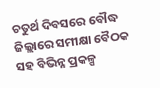ଚତୁର୍ଥ ଦିବସରେ ବୌଦ୍ଧ ଜିଲ୍ଲାରେ ସମୀକ୍ଷା ବୈଠକ ସହ ବିଭିନ୍ନ ପ୍ରକଳ୍ପ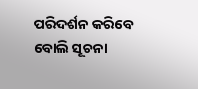ପରିଦର୍ଶନ କରିବେ ବୋଲି ସୂଚନା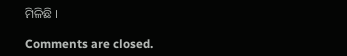ମିଳିଛି ।

Comments are closed.